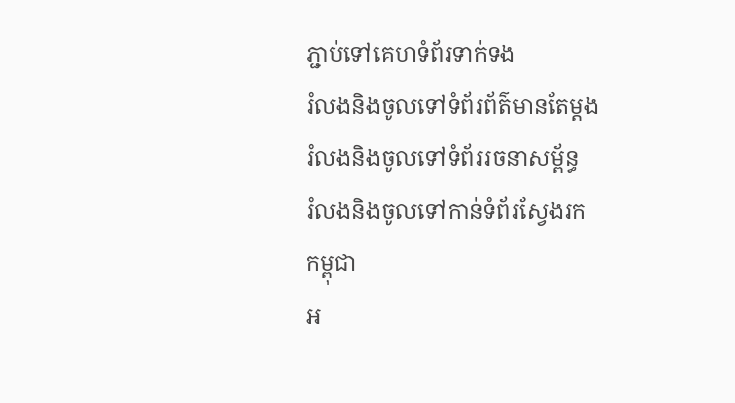ភ្ជាប់ទៅគេហទំព័រទាក់ទង
រំលងនិងចូលទៅទំព័រព័ត៌មានតែម្តង
រំលងនិងចូលទៅទំព័ររចនាសម្ព័ន្ធ
រំលងនិងចូលទៅកាន់ទំព័រស្វែងរក
កម្ពុជា
អ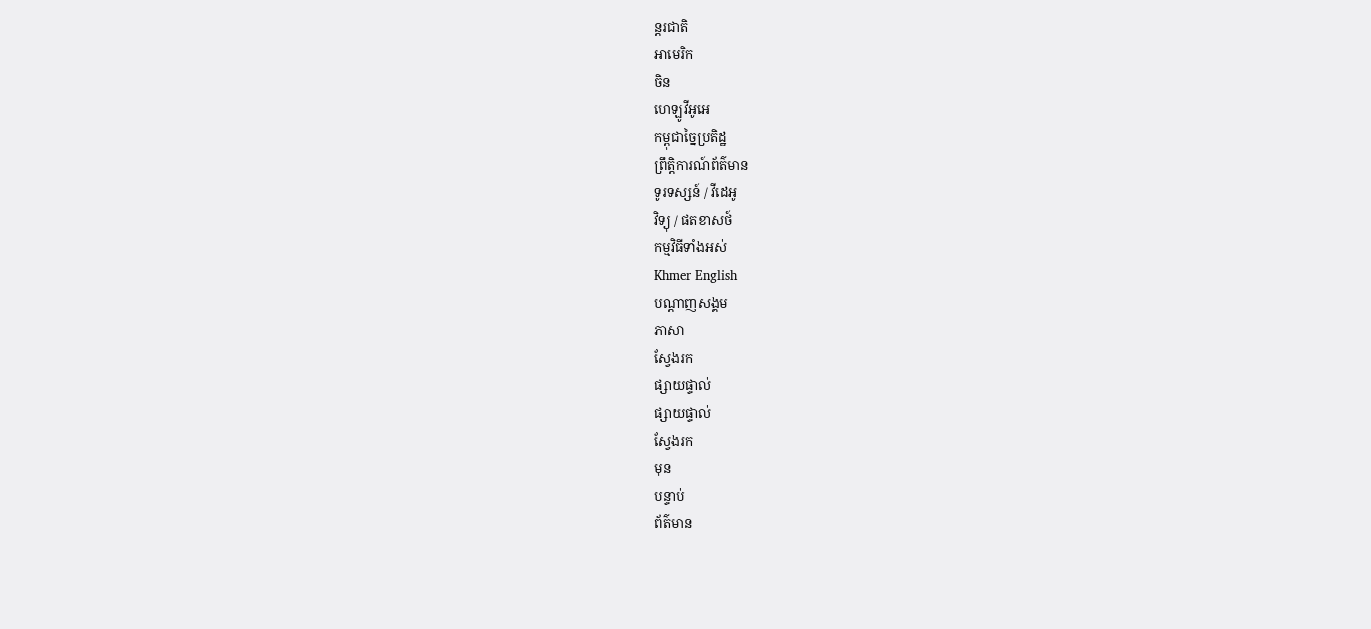ន្តរជាតិ
អាមេរិក
ចិន
ហេឡូវីអូអេ
កម្ពុជាច្នៃប្រតិដ្ឋ
ព្រឹត្តិការណ៍ព័ត៌មាន
ទូរទស្សន៍ / វីដេអូ
វិទ្យុ / ផតខាសថ៍
កម្មវិធីទាំងអស់
Khmer English
បណ្តាញសង្គម
ភាសា
ស្វែងរក
ផ្សាយផ្ទាល់
ផ្សាយផ្ទាល់
ស្វែងរក
មុន
បន្ទាប់
ព័ត៌មាន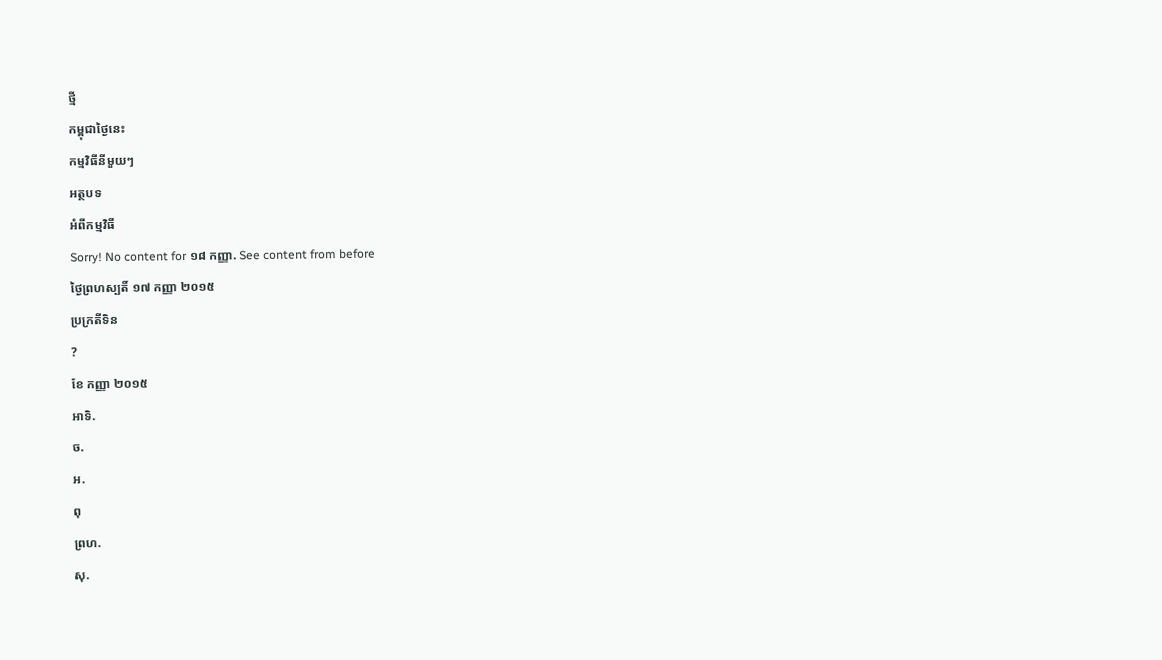ថ្មី
កម្ពុជាថ្ងៃនេះ
កម្មវិធីនីមួយៗ
អត្ថបទ
អំពីកម្មវិធី
Sorry! No content for ១៨ កញ្ញា. See content from before
ថ្ងៃព្រហស្បតិ៍ ១៧ កញ្ញា ២០១៥
ប្រក្រតីទិន
?
ខែ កញ្ញា ២០១៥
អាទិ.
ច.
អ.
ពុ
ព្រហ.
សុ.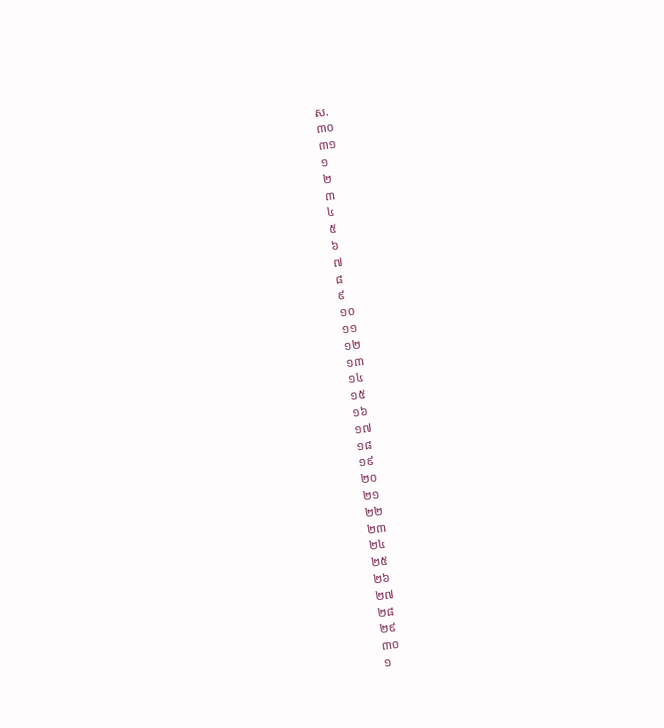ស.
៣០
៣១
១
២
៣
៤
៥
៦
៧
៨
៩
១០
១១
១២
១៣
១៤
១៥
១៦
១៧
១៨
១៩
២០
២១
២២
២៣
២៤
២៥
២៦
២៧
២៨
២៩
៣០
១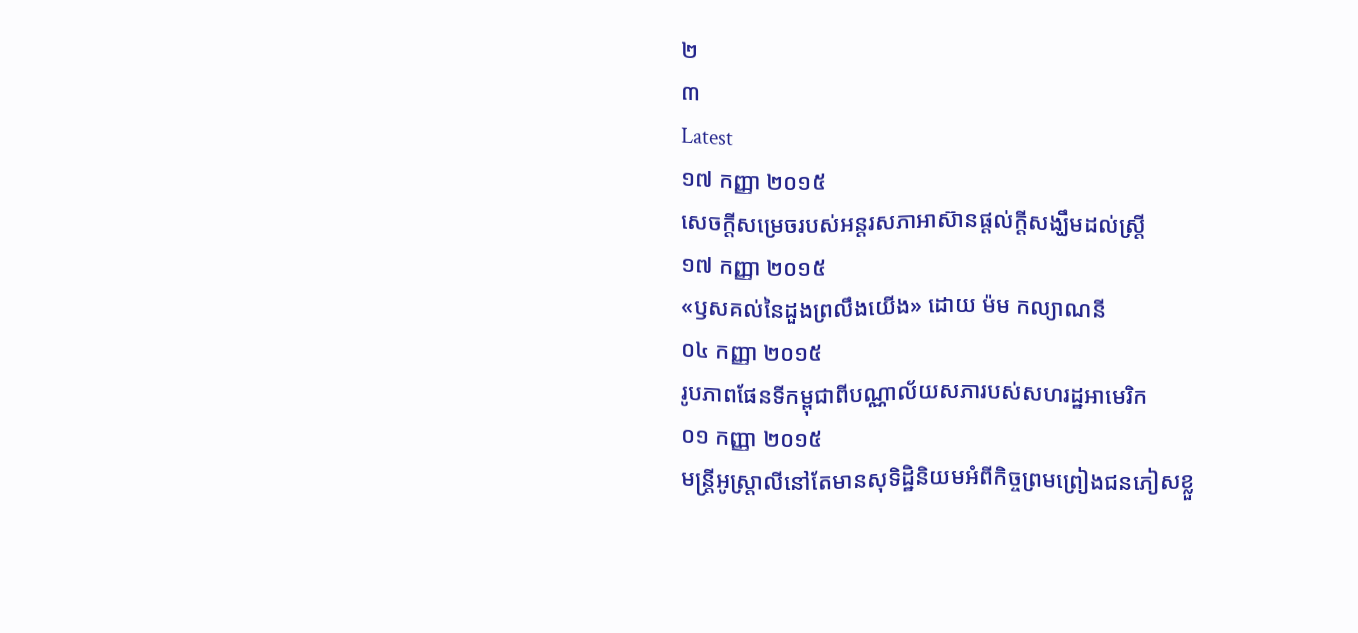២
៣
Latest
១៧ កញ្ញា ២០១៥
សេចក្តីសម្រេចរបស់អន្តរសភាអាស៊ានផ្តល់ក្តីសង្ឃឹមដល់ស្រ្តី
១៧ កញ្ញា ២០១៥
«ឫសគល់នៃដួងព្រលឹងយើង» ដោយ ម៉ម កល្យាណនី
០៤ កញ្ញា ២០១៥
រូបភាពផែនទីកម្ពុជាពីបណ្ណាល័យសភារបស់សហរដ្ឋអាមេរិក
០១ កញ្ញា ២០១៥
មន្ត្រីអូស្ត្រាលីនៅតែមានសុទិដ្ឋិនិយមអំពីកិច្ចព្រមព្រៀងជនភៀសខ្លួ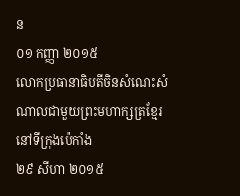ន
០១ កញ្ញា ២០១៥
លោកប្រធានាធិបតីចិនសំណេះសំណាលជាមួយព្រះមហាក្សត្រខ្មែរនៅទីក្រុងប៉េកាំង
២៩ សីហា ២០១៥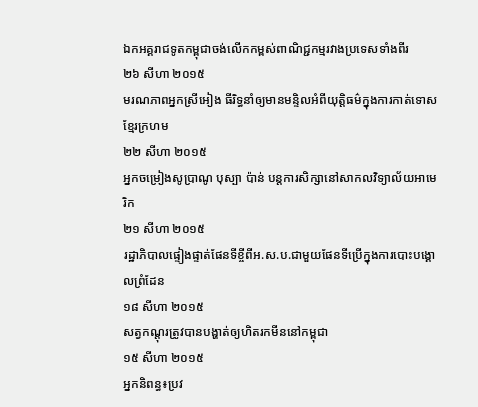ឯកអគ្គរាជទូតកម្ពុជាចង់លើកកម្ពស់ពាណិជ្ជកម្មរវាងប្រទេសទាំងពីរ
២៦ សីហា ២០១៥
មរណភាពអ្នកស្រីអៀង ធីរិទ្ធនាំឲ្យមានមន្ទិលអំពីយុត្តិធម៌ក្នុងការកាត់ទោសខ្មែរក្រហម
២២ សីហា ២០១៥
អ្នកចម្រៀងសូប្រាណូ បុស្បា ប៉ាន់ បន្តការសិក្សានៅសាកលវិទ្យាល័យអាមេរិក
២១ សីហា ២០១៥
រដ្ឋាភិបាលផ្ទៀងផ្ទាត់ផែនទីខ្ចីពីអ.ស.ប.ជាមួយផែនទីប្រើក្នុងការបោះបង្គោលព្រំដែន
១៨ សីហា ២០១៥
សត្វកណ្តុរត្រូវបានបង្ហាត់ឲ្យហិតរកមីននៅកម្ពុជា
១៥ សីហា ២០១៥
អ្នកនិពន្ធ៖ប្រវ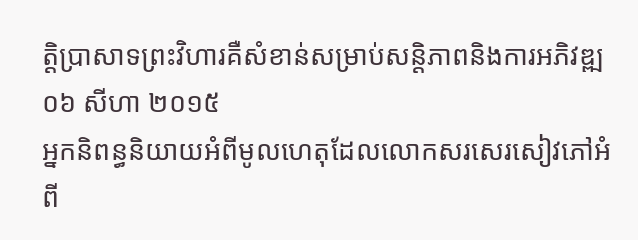ត្តិប្រាសាទព្រះវិហារគឺសំខាន់សម្រាប់សន្តិភាពនិងការអភិវឌ្ឍ
០៦ សីហា ២០១៥
អ្នកនិពន្ធនិយាយអំពីមូលហេតុដែលលោកសរសេរសៀវភៅអំពី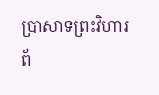ប្រាសាទព្រះវិហារ
ព័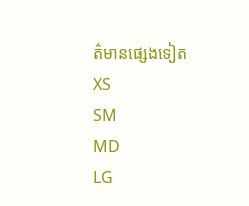ត៌មានផ្សេងទៀត
XS
SM
MD
LG